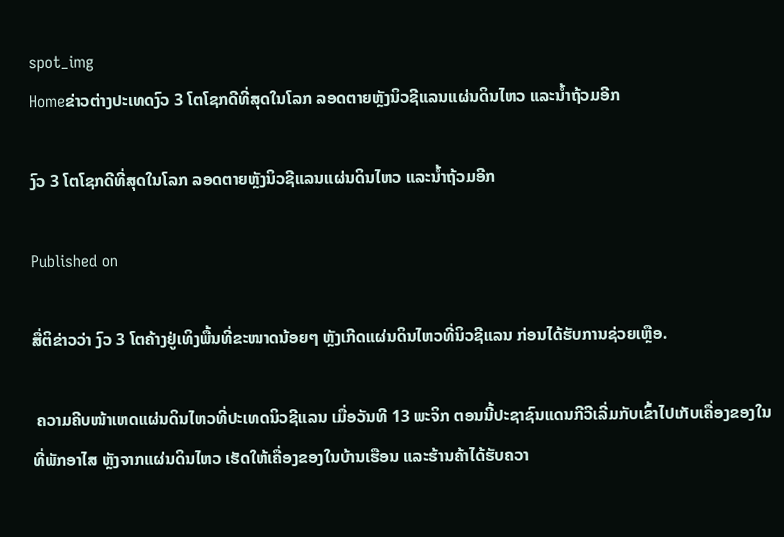spot_img
Homeຂ່າວຕ່າງປະເທດງົວ 3 ໂຕໂຊກດີທີ່ສຸດໃນໂລກ ລອດຕາຍຫຼັງນິວຊີແລນແຜ່ນດິນໄຫວ ແລະນໍ້າຖ້ວມອີກ

ງົວ 3 ໂຕໂຊກດີທີ່ສຸດໃນໂລກ ລອດຕາຍຫຼັງນິວຊີແລນແຜ່ນດິນໄຫວ ແລະນໍ້າຖ້ວມອີກ

Published on

ສື່ຕິຂ່າວວ່າ ງົວ 3 ໂຕຄ້າງຢູ່ເທິງພື້ນທີ່ຂະໜາດນ້ອຍໆ ຫຼັງເກີດແຜ່ນດິນໄຫວທີ່ນິວຊີແລນ ກ່ອນໄດ້ຮັບການຊ່ວຍເຫຼືອ.

 ຄວາມຄີບໜ້າເຫດແຜ່ນດິນໄຫວທີ່ປະເທດນິວຊີແລນ ເມື່ອວັນທີ 13 ພະຈິກ ຕອນນີ້ປະຊາຊົນແດນກີວີເລີ່ມກັບເຂົ້າໄປເກັບເຄື່ອງຂອງໃນທີ່ພັກອາໄສ ຫຼັງຈາກແຜ່ນດິນໄຫວ ເຮັດໃຫ້ເຄື່ອງຂອງໃນບ້ານເຮືອນ ແລະຮ້ານຄ້າໄດ້ຮັບຄວາ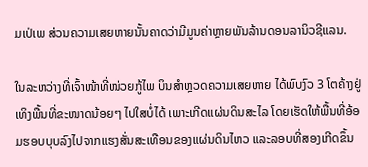ມເປ່ເພ ສ່ວນຄວາມເສຍຫາຍນັ້ນຄາດວ່າມີມູນຄ່າຫຼາຍພັນລ້ານດອນລານິວຊີແລນ.

ໃນລະຫວ່າງທີ່ເຈົ້າໜ້າທີ່ໜ່ວຍກູ້ໄພ ບິນສໍາຫຼວດຄວາມເສຍຫາຍ ໄດ້ພົບງົວ 3 ໂຕຄ້າງຢູ່ເທິງພື້ນທີ່ຂະໜາດນ້ອຍໆ ໄປໃສບໍ່ໄດ້ ເພາະເກີດແຜ່ນດິນສະໄລ ໂດຍເຮັດໃຫ້ພື້ນທີ່ອ້ອມຮອບບຸບລົງໄປຈາກແຮງສັ່ນສະເທືອນຂອງແຜ່ນດິນໄຫວ ແລະລອບທີ່ສອງເກີດຂຶ້ນ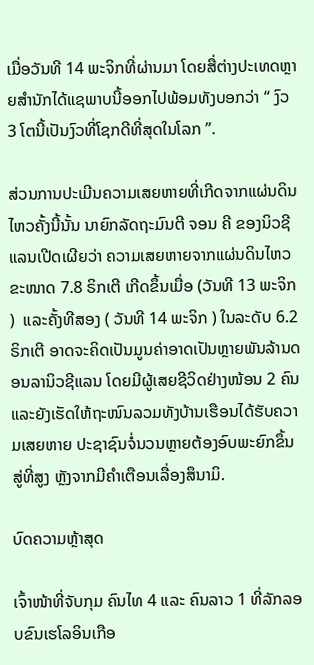ເມື່ອວັນທີ 14 ພະຈິກທີ່ຜ່ານມາ ໂດຍສື່ຕ່າງປະເທດຫຼາຍສໍານັກໄດ້ແຊພາບນີ້ອອກໄປພ້ອມທັງບອກວ່າ “ ງົວ 3 ໂຕນີ້ເປັນງົວທີ່ໂຊກດີທີ່ສຸດໃນໂລກ ”.

ສ່ວນການປະເມີນຄວາມເສຍຫາຍທີ່ເກີດຈາກແຜ່ນດິນໄຫວຄັ້ງນີ້ນັ້ນ ນາຍົກລັດຖະມົນຕີ ຈອນ ຄີ ຂອງນິວຊີແລນເປີດເຜີຍວ່າ ຄວາມເສຍຫາຍຈາກແຜ່ນດິນໄຫວຂະໜາດ 7.8 ຣິກເຕີ ເກີດຂຶ້ນເມື່ອ (ວັນທີ 13 ພະຈິກ )  ແລະຄັ້ງທີສອງ ( ວັນທີ 14 ພະຈິກ ) ໃນລະດັບ 6.2 ຣິກເຕີ ອາດຈະຄິດເປັນມູນຄ່າອາດເປັນຫຼາຍພັນລ້ານດອນລານິວຊີແລນ ໂດຍມີຜູ້ເສຍຊີວິດຢ່າງໜ້ອນ 2 ຄົນ ແລະຍັງເຮັດໃຫ້ຖະໜົນລວມທັງບ້ານເຮືອນໄດ້ຮັບຄວາມເສຍຫາຍ ປະຊາຊົນຈໍ່ນວນຫຼາຍຕ້ອງອົບພະຍົກຂຶ້ນສູ່ທີ່ສູງ ຫຼັງຈາກມີຄໍາເຕືອນເລື່ອງສຶນາມິ.

ບົດຄວາມຫຼ້າສຸດ

ເຈົ້າໜ້າທີ່ຈັບກຸມ ຄົນໄທ 4 ແລະ ຄົນລາວ 1 ທີ່ລັກລອບຂົນເຮໂລອິນເກືອ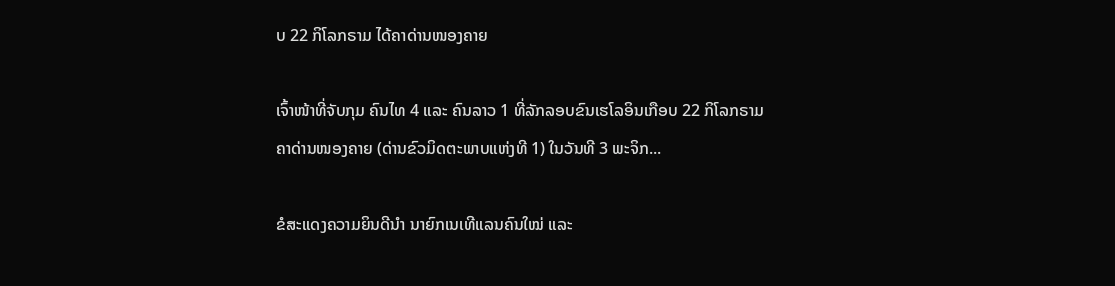ບ 22 ກິໂລກຣາມ ໄດ້ຄາດ່ານໜອງຄາຍ

ເຈົ້າໜ້າທີ່ຈັບກຸມ ຄົນໄທ 4 ແລະ ຄົນລາວ 1 ທີ່ລັກລອບຂົນເຮໂລອິນເກືອບ 22 ກິໂລກຣາມ ຄາດ່ານໜອງຄາຍ (ດ່ານຂົວມິດຕະພາບແຫ່ງທີ 1) ໃນວັນທີ 3 ພະຈິກ...

ຂໍສະແດງຄວາມຍິນດີນຳ ນາຍົກເນເທີແລນຄົນໃໝ່ ແລະ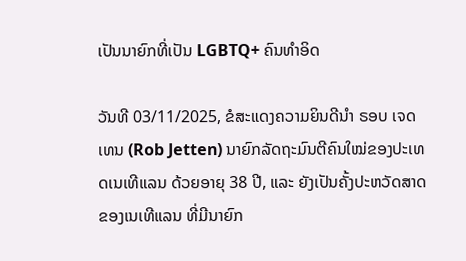ເປັນນາຍົກທີ່ເປັນ LGBTQ+ ຄົນທຳອິດ

ວັນທີ 03/11/2025, ຂໍສະແດງຄວາມຍິນດີນຳ ຣອບ ເຈດເທນ (Rob Jetten) ນາຍົກລັດຖະມົນຕີຄົນໃໝ່ຂອງປະເທດເນເທີແລນ ດ້ວຍອາຍຸ 38 ປີ, ແລະ ຍັງເປັນຄັ້ງປະຫວັດສາດຂອງເນເທີແລນ ທີ່ມີນາຍົກ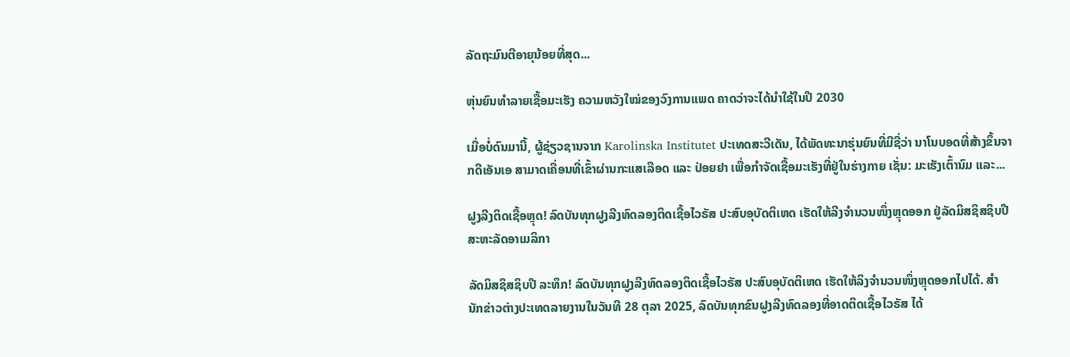ລັດຖະມົນຕີອາຍຸນ້ອຍທີ່ສຸດ...

ຫຸ່ນຍົນທຳລາຍເຊື້ອມະເຮັງ ຄວາມຫວັງໃໝ່ຂອງວົງການແພດ ຄາດວ່າຈະໄດ້ນໍາໃຊ້ໃນປີ 2030

ເມື່ອບໍ່ດົນມານີ້, ຜູ້ຊ່ຽວຊານຈາກ Karolinska Institutet ປະເທດສະວີເດັນ, ໄດ້ພັດທະນາຮຸ່ນຍົນທີ່ມີຊື່ວ່າ ນາໂນບອດທີ່ສ້າງຂຶ້ນຈາກດີເອັນເອ ສາມາດເຄື່ອນທີ່ເຂົ້າຜ່ານກະແສເລືອດ ແລະ ປ່ອຍຢາ ເພື່ອກຳຈັດເຊື້ອມະເຮັງທີ່ຢູ່ໃນຮ່າງກາຍ ເຊັ່ນ: ມະເຮັງເຕົ້ານົມ ແລະ...

ຝູງລີງຕິດເຊື້ອຫຼຸດ! ລົດບັນທຸກຝູງລີງທົດລອງຕິດເຊື້ອໄວຣັສ ປະສົບອຸບັດຕິເຫດ ເຮັດໃຫ້ລີງຈຳນວນໜຶ່ງຫຼຸດອອກ ຢູ່ລັດມິສຊິສຊິບປີ ສະຫະລັດອາເມລິກາ

ລັດມິສຊິສຊິບປີ ລະທຶກ! ລົດບັນທຸກຝູງລີງທົດລອງຕິດເຊື້ອໄວຣັສ ປະສົບອຸບັດຕິເຫດ ເຮັດໃຫ້ລິງຈຳນວນໜຶ່ງຫຼຸດອອກໄປໄດ້. ສຳນັກຂ່າວຕ່າງປະເທດລາຍງານໃນວັນທີ 28 ຕຸລາ 2025, ລົດບັນທຸກຂົນຝູງລີງທົດລອງທີ່ອາດຕິດເຊື້ອໄວຣັສ ໄດ້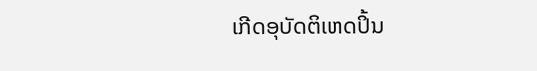ເກີດອຸບັດຕິເຫດປິ້ນ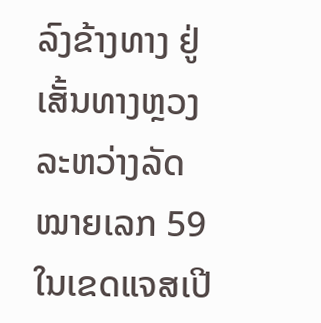ລົງຂ້າງທາງ ຢູ່ເສັ້ນທາງຫຼວງລະຫວ່າງລັດໝາຍເລກ 59 ໃນເຂດແຈສເປີ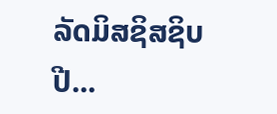ລັດມິສຊິສຊິບປີ...